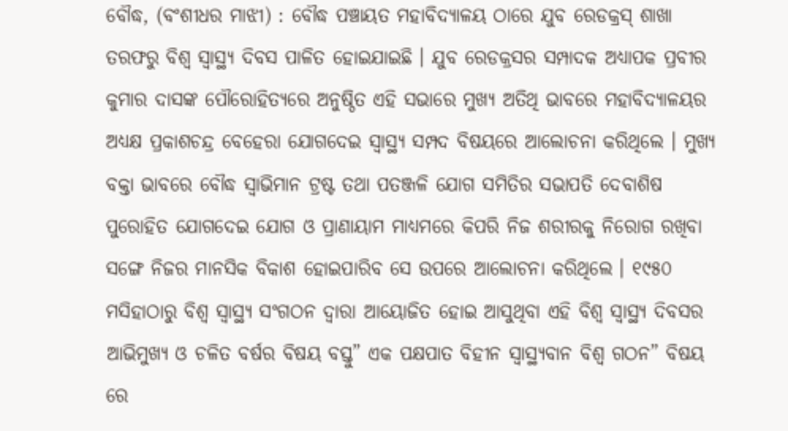ବୌଦ୍ଧ, (ବଂଶୀଧର ମାଝୀ) : ବୌଦ୍ଧ ପଞ୍ଚାୟତ ମହାବିଦ୍ୟାଳୟ ଠାରେ ଯୁବ ରେଡକ୍ରସ୍ ଶାଖା ତରଫରୁ ବିଶ୍ଵ ସ୍ବାସ୍ଥ୍ୟ ଦିବସ ପାଳିତ ହୋଇଯାଇଛି । ଯୁବ ରେଡକ୍ରସର ସମ୍ପାଦକ ଅଧ୍ୟାପକ ପ୍ରବୀର କୁମାର ଦାସଙ୍କ ପୌରୋହିତ୍ୟରେ ଅନୁଷ୍ଠିତ ଏହି ସଭାରେ ମୁଖ୍ୟ ଅତିଥି ଭାବରେ ମହାବିଦ୍ୟାଳୟର ଅଧ୍ୟକ୍ଷ ପ୍ରକାଶଚନ୍ଦ୍ର ବେହେରା ଯୋଗଦେଇ ସ୍ବାସ୍ଥ୍ୟ ସମ୍ପଦ ବିଷୟରେ ଆଲୋଚନା କରିଥିଲେ । ମୁଖ୍ୟ ବକ୍ତା ଭାବରେ ବୌଦ୍ଧ ସ୍ୱାଭିମାନ ଟ୍ରଷ୍ଟ ତଥା ପତଞ୍ଜଳି ଯୋଗ ସମିତିର ସଭାପତି ଦେବାଶିଷ ପୁରୋହିତ ଯୋଗଦେଇ ଯୋଗ ଓ ପ୍ରାଣାୟାମ ମାଧ୍ୟମରେ କିପରି ନିଜ ଶରୀରକୁ ନିରୋଗ ରଖିବା ସଙ୍ଗେ ନିଜର ମାନସିକ ବିକାଶ ହୋଇପାରିବ ସେ ଉପରେ ଆଲୋଚନା କରିଥିଲେ । ୧୯୫୦ ମସିହାଠାରୁ ବିଶ୍ଵ ସ୍ବାସ୍ଥ୍ୟ ସଂଗଠନ ଦ୍ଵାରା ଆୟୋଜିତ ହୋଇ ଆସୁଥିବା ଏହି ବିଶ୍ଵ ସ୍ବାସ୍ଥ୍ୟ ଦିବସର ଆଭିମୁଖ୍ୟ ଓ ଚଳିତ ବର୍ଷର ବିଷୟ ବସ୍ତୁ” ଏକ ପକ୍ଷପାତ ବିହୀନ ସ୍ବାସ୍ଥ୍ୟବାନ ବିଶ୍ଵ ଗଠନ” ବିଷୟ ରେ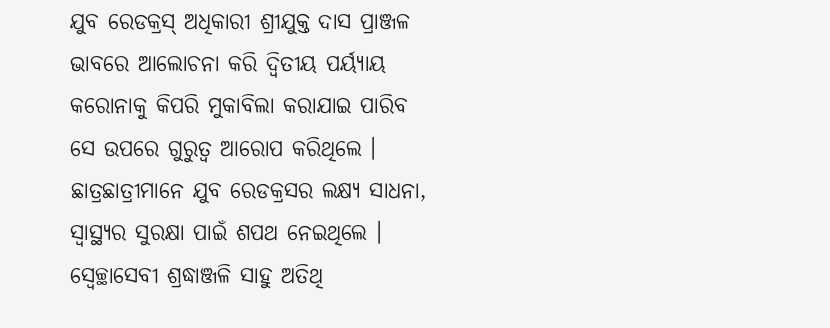ଯୁବ ରେଡକ୍ରସ୍ ଅଧିକାରୀ ଶ୍ରୀଯୁକ୍ତ ଦାସ ପ୍ରାଞ୍ଜଳ ଭାବରେ ଆଲୋଚନା କରି ଦ୍ୱିତୀୟ ପର୍ୟ୍ୟାୟ କରୋନାକୁ କିପରି ମୁକାବିଲା କରାଯାଇ ପାରିବ ସେ ଉପରେ ଗୁରୁତ୍ଵ ଆରୋପ କରିଥିଲେ । ଛାତ୍ରଛାତ୍ରୀମାନେ ଯୁବ ରେଡକ୍ରସର ଲକ୍ଷ୍ୟ ସାଧନା, ସ୍ବାସ୍ଥ୍ୟର ସୁରକ୍ଷା ପାଇଁ ଶପଥ ନେଇଥିଲେ । ସ୍ଵେଚ୍ଛାସେବୀ ଶ୍ରଦ୍ଧାଞ୍ଜଳି ସାହୁ ଅତିଥି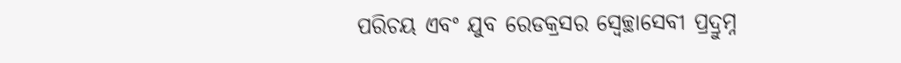ପରିଚୟ ଏବଂ ଯୁବ ରେଡକ୍ରସର ସ୍ୱେଚ୍ଛାସେବୀ ପ୍ରଦ୍ରୁମ୍ନ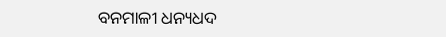ବନମାଳୀ ଧନ୍ୟଧଦ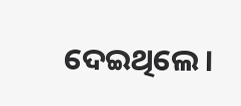ଦେଇଥିଲେ ।